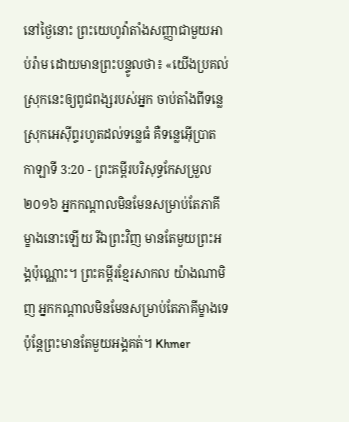នៅថ្ងៃនោះ ព្រះយេហូវ៉ាតាំងសញ្ញាជាមួយអាប់រ៉ាម ដោយមានព្រះបន្ទូលថា៖ «យើងប្រគល់ស្រុកនេះឲ្យពូជពង្សរបស់អ្នក ចាប់តាំងពីទន្លេស្រុកអេស៊ីព្ទរហូតដល់ទន្លេធំ គឺទន្លេអ៊ើប្រាត
កាឡាទី 3:20 - ព្រះគម្ពីរបរិសុទ្ធកែសម្រួល ២០១៦ អ្នកកណ្ដាលមិនមែនសម្រាប់តែភាគីម្ខាងនោះឡើយ រីឯព្រះវិញ មានតែមួយព្រះអង្គប៉ុណ្ណោះ។ ព្រះគម្ពីរខ្មែរសាកល យ៉ាងណាមិញ អ្នកកណ្ដាលមិនមែនសម្រាប់តែភាគីម្ខាងទេ ប៉ុន្តែព្រះមានតែមួយអង្គគត់។ Khmer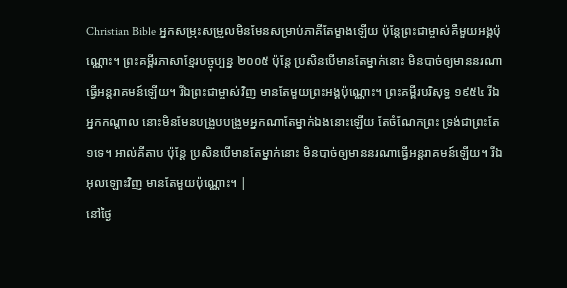Christian Bible អ្នកសម្រុះសម្រួលមិនមែនសម្រាប់ភាគីតែម្ខាងឡើយ ប៉ុន្តែព្រះជាម្ចាស់គឺមួយអង្គប៉ុណ្ណោះ។ ព្រះគម្ពីរភាសាខ្មែរបច្ចុប្បន្ន ២០០៥ ប៉ុន្តែ ប្រសិនបើមានតែម្នាក់នោះ មិនបាច់ឲ្យមាននរណាធ្វើអន្តរាគមន៍ឡើយ។ រីឯព្រះជាម្ចាស់វិញ មានតែមួយព្រះអង្គប៉ុណ្ណោះ។ ព្រះគម្ពីរបរិសុទ្ធ ១៩៥៤ រីឯអ្នកកណ្តាល នោះមិនមែនបង្រួបបង្រួមអ្នកណាតែម្នាក់ឯងនោះឡើយ តែចំណែកព្រះ ទ្រង់ជាព្រះតែ១ទេ។ អាល់គីតាប ប៉ុន្ដែ ប្រសិនបើមានតែម្នាក់នោះ មិនបាច់ឲ្យមាននរណាធ្វើអន្ដរាគមន៍ឡើយ។ រីឯអុលឡោះវិញ មានតែមួយប៉ុណ្ណោះ។ |
នៅថ្ងៃ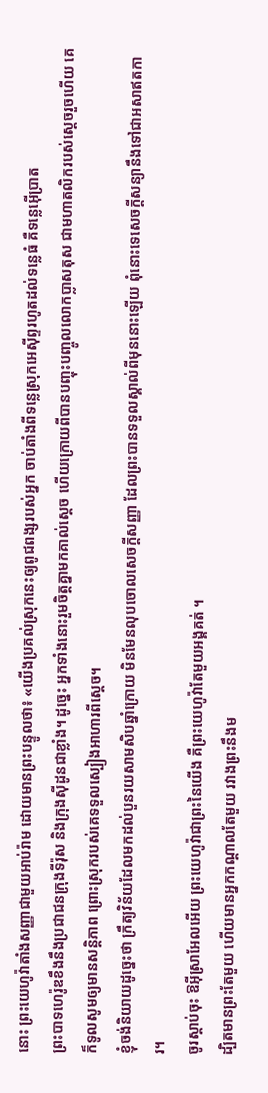នោះ ព្រះយេហូវ៉ាតាំងសញ្ញាជាមួយអាប់រ៉ាម ដោយមានព្រះបន្ទូលថា៖ «យើងប្រគល់ស្រុកនេះឲ្យពូជពង្សរបស់អ្នក ចាប់តាំងពីទន្លេស្រុកអេស៊ីព្ទរហូតដល់ទន្លេធំ គឺទន្លេអ៊ើប្រាត
ព្រះបាទហេរ៉ូឌខឹងនឹងប្រជាជនក្រុងទីរ៉ុស និងក្រុងស៊ីដូនជាខ្លាំង។ ដូច្នេះ អ្នកទាំងនោះរួមចិត្តគ្នាមកគាល់ស្តេច ហើយក្រោយពីបានបញ្ចុះបញ្ចូលលោកប្លាសតុស ជាមហាតលិករបស់ស្តេចរួចហើយ គេក៏ទូលសូមឲ្យមានសន្ដិភាព ព្រោះស្រុករបស់គេទទួលស្បៀងអាហារពីស្តេច។
ខ្ញុំចង់និយាយដូច្នេះថា ក្រឹត្យវិន័យដែលមកដល់បួនរយសាមសិបឆ្នាំក្រោយ មិនមែនលុបចោលសេចក្តីសញ្ញា ដែលព្រះបានទទួលស្គាល់ពីមុននោះឡើយ ពុំនោះទេសេចក្តីសន្យានឹងទៅជាអសាឥតការ។
ចូរស្តាប់ចុះ ឱអ៊ីស្រាអែលអើយ ព្រះយេហូវ៉ាជាព្រះនៃយើង គឺព្រះយេហូវ៉ាតែមួយអង្គគត់ ។
ដ្បិតមានព្រះតែមួយ ហើយមានអ្នកកណ្ដាលតែមួយ រវាងព្រះនឹងម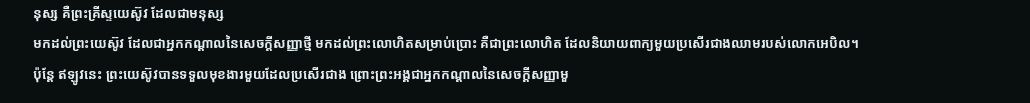នុស្ស គឺព្រះគ្រីស្ទយេស៊ូវ ដែលជាមនុស្ស
មកដល់ព្រះយេស៊ូវ ដែលជាអ្នកកណ្តាលនៃសេចក្ដីសញ្ញាថ្មី មកដល់ព្រះលោហិតសម្រាប់ប្រោះ គឺជាព្រះលោហិត ដែលនិយាយពាក្យមួយប្រសើរជាងឈាមរបស់លោកអេបិល។
ប៉ុន្ដែ ឥឡូវនេះ ព្រះយេស៊ូវបានទទួលមុខងារមួយដែលប្រសើរជាង ព្រោះព្រះអង្គជាអ្នកកណ្ដាលនៃសេចក្ដីសញ្ញាមួ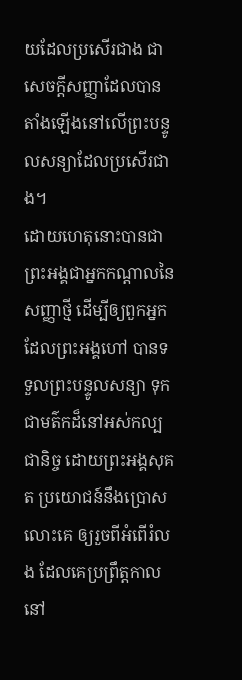យដែលប្រសើរជាង ជាសេចក្ដីសញ្ញាដែលបានតាំងឡើងនៅលើព្រះបន្ទូលសន្យាដែលប្រសើរជាង។
ដោយហេតុនោះបានជាព្រះអង្គជាអ្នកកណ្តាលនៃសញ្ញាថ្មី ដើម្បីឲ្យពួកអ្នកដែលព្រះអង្គហៅ បានទទួលព្រះបន្ទូលសន្យា ទុកជាមត៌កដ៏នៅអស់កល្បជានិច្ច ដោយព្រះអង្គសុគត ប្រយោជន៍នឹងប្រោសលោះគេ ឲ្យរួចពីអំពើរំលង ដែលគេប្រព្រឹត្តកាលនៅ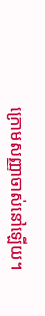ក្រោមសញ្ញាចាស់នៅឡើយ។